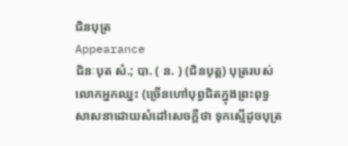ជិនបុត្រ
Appearance
ជិនៈបុត សំ.; បា. ( ន. ) (ជិនបុត្ត) បុត្ររបស់លោកអ្នកឈ្នះ (ច្រើនហៅបុព្វជិតក្នុងព្រះពុទ្ធសាសនាដោយសំដៅសេចក្ដីថា ទុកស្មើដូចបុត្រ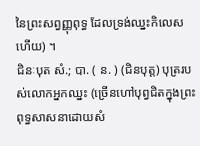នៃព្រះសព្វញ្ញុពុទ្ធ ដែលទ្រង់ឈ្នះកិលេសហើយ) ។
ជិនៈបុត សំ.; បា. ( ន. ) (ជិនបុត្ត) បុត្ររបស់លោកអ្នកឈ្នះ (ច្រើនហៅបុព្វជិតក្នុងព្រះពុទ្ធសាសនាដោយសំ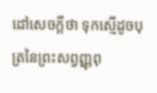ដៅសេចក្ដីថា ទុកស្មើដូចបុត្រនៃព្រះសព្វញ្ញុពុ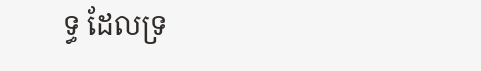ទ្ធ ដែលទ្រ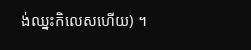ង់ឈ្នះកិលេសហើយ) ។